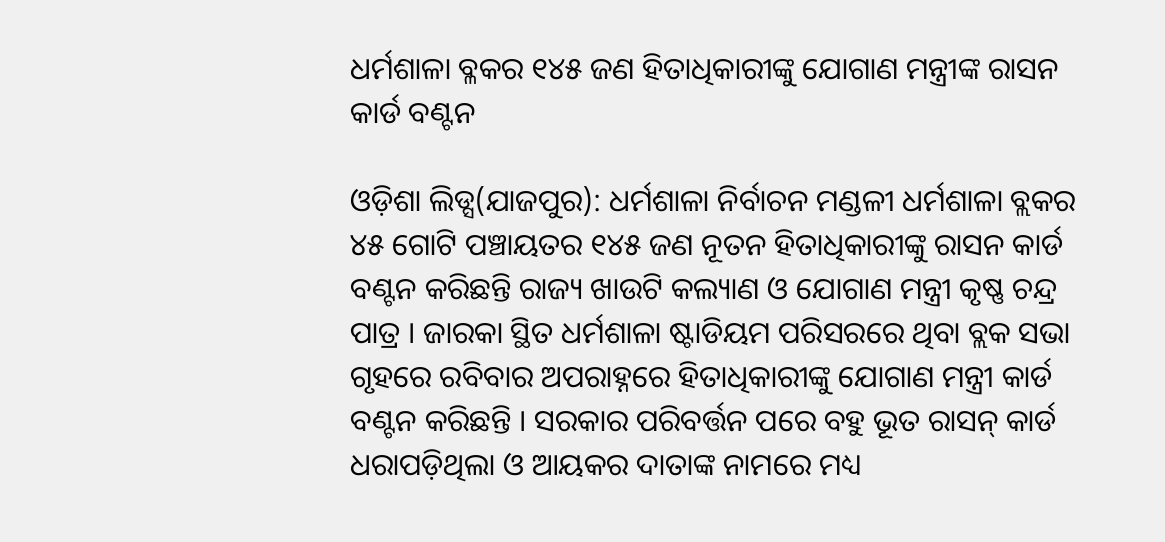ଧର୍ମଶାଳା ବ୍ଳକର ୧୪୫ ଜଣ ହିତାଧିକାରୀଙ୍କୁ ଯୋଗାଣ ମନ୍ତ୍ରୀଙ୍କ ରାସନ କାର୍ଡ ବଣ୍ଟନ

ଓଡ଼ିଶା ଲିଡ୍ସ(ଯାଜପୁର): ଧର୍ମଶାଳା ନିର୍ବାଚନ ମଣ୍ଡଳୀ ଧର୍ମଶାଳା ବ୍ଲକର ୪୫ ଗୋଟି ପଞ୍ଚାୟତର ୧୪୫ ଜଣ ନୂତନ ହିତାଧିକାରୀଙ୍କୁ ରାସନ କାର୍ଡ ବଣ୍ଟନ କରିଛନ୍ତି ରାଜ୍ୟ ଖାଉଟି କଲ୍ୟାଣ ଓ ଯୋଗାଣ ମନ୍ତ୍ରୀ କୃଷ୍ଣ ଚନ୍ଦ୍ର ପାତ୍ର । ଜାରକା ସ୍ଥିତ ଧର୍ମଶାଳା ଷ୍ଟାଡିୟମ ପରିସରରେ ଥିବା ବ୍ଲକ ସଭା ଗୃହରେ ରବିବାର ଅପରାହ୍ନରେ ହିତାଧିକାରୀଙ୍କୁ ଯୋଗାଣ ମନ୍ତ୍ରୀ କାର୍ଡ ବଣ୍ଟନ କରିଛନ୍ତି । ସରକାର ପରିବର୍ତ୍ତନ ପରେ ବହୁ ଭୂତ ରାସନ୍ କାର୍ଡ ଧରାପଡ଼ିଥିଲା ଓ ଆୟକର ଦାତାଙ୍କ ନାମରେ ମଧ୍ୟ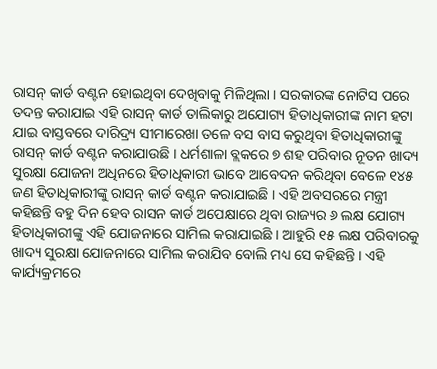ରାସନ୍ କାର୍ଡ ବଣ୍ଟନ ହୋଇଥିବା ଦେଖିବାକୁ ମିଳିଥିଲା । ସରକାରଙ୍କ ନୋଟିସ ପରେ ତଦନ୍ତ କରାଯାଇ ଏହି ରାସନ୍ କାର୍ଡ ତାଲିକାରୁ ଅଯୋଗ୍ୟ ହିତାଧିକାରୀଙ୍କ ନାମ ହଟା ଯାଇ ବାସ୍ତବରେ ଦାରିଦ୍ର୍ୟ ସୀମାରେଖା ତଳେ ବସ ବାସ କରୁଥିବା ହିତାଧିକାରୀଙ୍କୁ ରାସନ୍ କାର୍ଡ ବଣ୍ଟନ କରାଯାଉଛି । ଧର୍ମଶାଳା ବ୍ଲକରେ ୭ ଶହ ପରିବାର ନୂତନ ଖାଦ୍ୟ ସୁରକ୍ଷା ଯୋଜନା ଅଧିନରେ ହିତାଧିକାରୀ ଭାବେ ଆବେଦନ କରିଥିବା ବେଳେ ୧୪୫ ଜଣ ହିତାଧିକାରୀଙ୍କୁ ରାସନ୍ କାର୍ଡ ବଣ୍ଟନ କରାଯାଇଛି । ଏହି ଅବସରରେ ମନ୍ତ୍ରୀ କହିଛନ୍ତି ବହୁ ଦିନ ହେବ ରାସନ କାର୍ଡ ଅପେକ୍ଷାରେ ଥିବା ରାଜ୍ୟର ୬ ଲକ୍ଷ ଯୋଗ୍ୟ ହିତାଧିକାରୀଙ୍କୁ ଏହି ଯୋଜନାରେ ସାମିଲ କରାଯାଇଛି । ଆହୁରି ୧୫ ଲକ୍ଷ ପରିବାରକୁ ଖାଦ୍ୟ ସୁରକ୍ଷା ଯୋଜନାରେ ସାମିଲ କରାଯିବ ବୋଲି ମଧ୍ୟ ସେ କହିଛନ୍ତି । ଏହି କାର୍ଯ୍ୟକ୍ରମରେ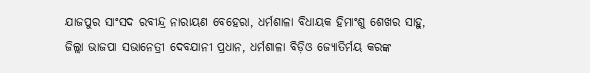ଯାଜପୁର ସାଂସଦ ରବୀନ୍ଦ୍ର ନାରାୟଣ ବେହେରା, ଧର୍ମଶାଳା ବିଧାୟକ ହିମାଂଶୁ ଶେଖର ସାହୁ, ଜିଲ୍ଲା ଭାଜପା ସଭାନେତ୍ରୀ ଦେବଯାନୀ ପ୍ରଧାନ, ଧର୍ମଶାଳା ବିଡ଼ିଓ ଜ୍ୟୋତିର୍ମୟ କରଙ୍କ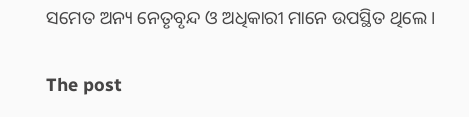ସମେତ ଅନ୍ୟ ନେତୃବୃନ୍ଦ ଓ ଅଧିକାରୀ ମାନେ ଉପସ୍ଥିତ ଥିଲେ।

The post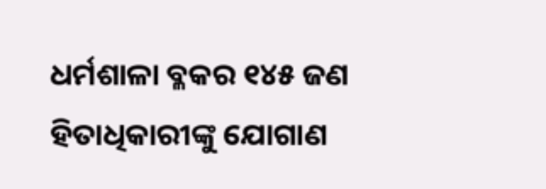ଧର୍ମଶାଳା ବ୍ଳକର ୧୪୫ ଜଣ ହିତାଧିକାରୀଙ୍କୁ ଯୋଗାଣ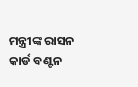ମନ୍ତ୍ରୀଙ୍କ ରାସନ କାର୍ଡ ବଣ୍ଟନ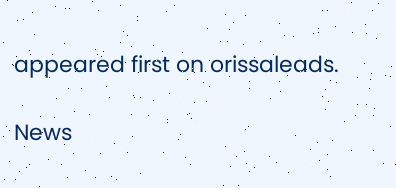appeared first on orissaleads.

News